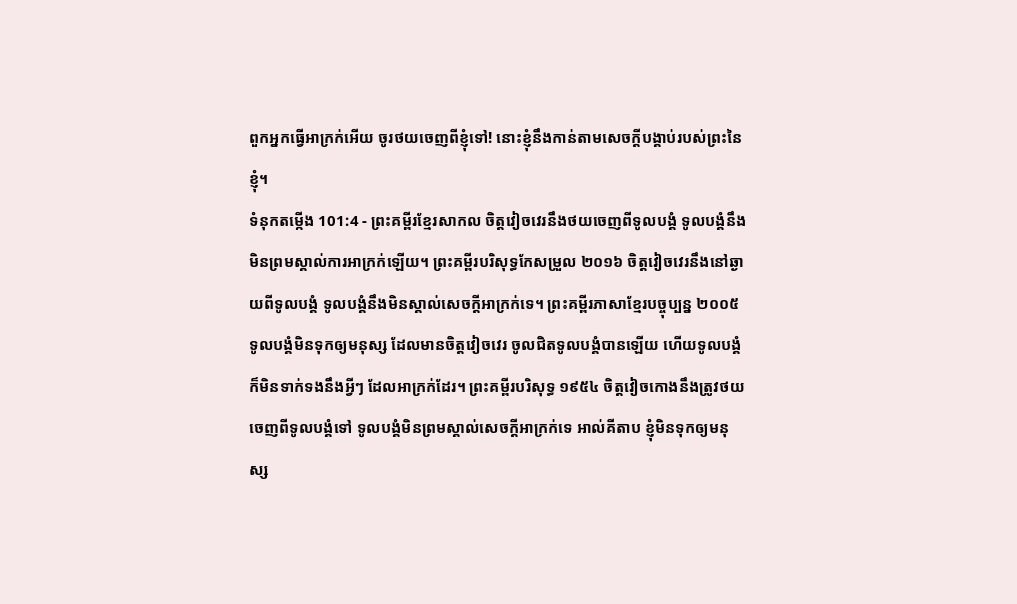ពួកអ្នកធ្វើអាក្រក់អើយ ចូរថយចេញពីខ្ញុំទៅ! នោះខ្ញុំនឹងកាន់តាមសេចក្ដីបង្គាប់របស់ព្រះនៃខ្ញុំ។
ទំនុកតម្កើង 101:4 - ព្រះគម្ពីរខ្មែរសាកល ចិត្តវៀចវេរនឹងថយចេញពីទូលបង្គំ ទូលបង្គំនឹងមិនព្រមស្គាល់ការអាក្រក់ឡើយ។ ព្រះគម្ពីរបរិសុទ្ធកែសម្រួល ២០១៦ ចិត្តវៀចវេរនឹងនៅឆ្ងាយពីទូលបង្គំ ទូលបង្គំនឹងមិនស្គាល់សេចក្ដីអាក្រក់ទេ។ ព្រះគម្ពីរភាសាខ្មែរបច្ចុប្បន្ន ២០០៥ ទូលបង្គំមិនទុកឲ្យមនុស្ស ដែលមានចិត្តវៀចវេរ ចូលជិតទូលបង្គំបានឡើយ ហើយទូលបង្គំក៏មិនទាក់ទងនឹងអ្វីៗ ដែលអាក្រក់ដែរ។ ព្រះគម្ពីរបរិសុទ្ធ ១៩៥៤ ចិត្តវៀចកោងនឹងត្រូវថយចេញពីទូលបង្គំទៅ ទូលបង្គំមិនព្រមស្គាល់សេចក្ដីអាក្រក់ទេ អាល់គីតាប ខ្ញុំមិនទុកឲ្យមនុស្ស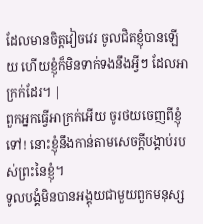ដែលមានចិត្តវៀចវេរ ចូលជិតខ្ញុំបានឡើយ ហើយខ្ញុំក៏មិនទាក់ទងនឹងអ្វីៗ ដែលអាក្រក់ដែរ។ |
ពួកអ្នកធ្វើអាក្រក់អើយ ចូរថយចេញពីខ្ញុំទៅ! នោះខ្ញុំនឹងកាន់តាមសេចក្ដីបង្គាប់របស់ព្រះនៃខ្ញុំ។
ទូលបង្គំមិនបានអង្គុយជាមួយពួកមនុស្ស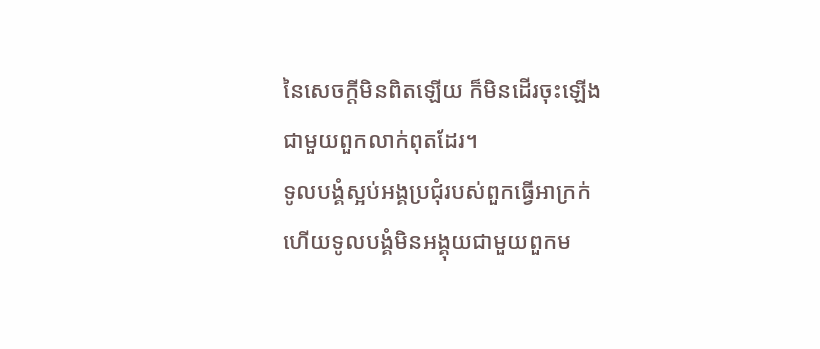នៃសេចក្ដីមិនពិតឡើយ ក៏មិនដើរចុះឡើងជាមួយពួកលាក់ពុតដែរ។
ទូលបង្គំស្អប់អង្គប្រជុំរបស់ពួកធ្វើអាក្រក់ ហើយទូលបង្គំមិនអង្គុយជាមួយពួកម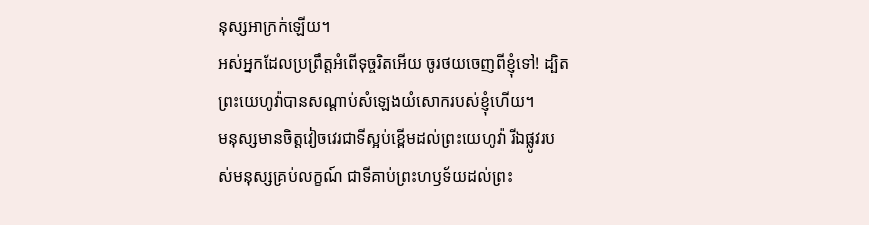នុស្សអាក្រក់ឡើយ។
អស់អ្នកដែលប្រព្រឹត្តអំពើទុច្ចរិតអើយ ចូរថយចេញពីខ្ញុំទៅ! ដ្បិតព្រះយេហូវ៉ាបានសណ្ដាប់សំឡេងយំសោករបស់ខ្ញុំហើយ។
មនុស្សមានចិត្តវៀចវេរជាទីស្អប់ខ្ពើមដល់ព្រះយេហូវ៉ា រីឯផ្លូវរបស់មនុស្សគ្រប់លក្ខណ៍ ជាទីគាប់ព្រះហឫទ័យដល់ព្រះ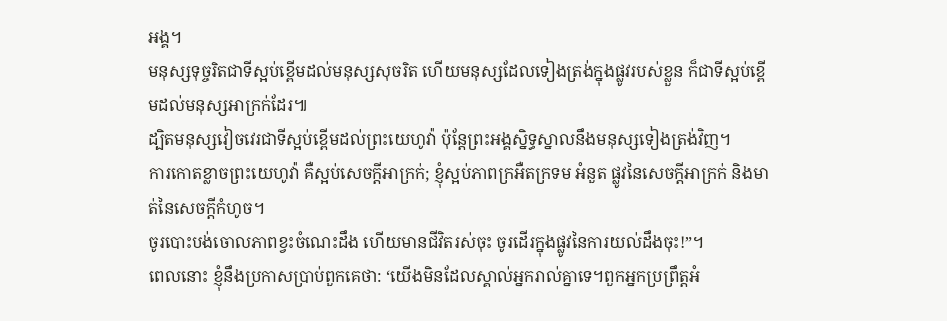អង្គ។
មនុស្សទុច្ចរិតជាទីស្អប់ខ្ពើមដល់មនុស្សសុចរិត ហើយមនុស្សដែលទៀងត្រង់ក្នុងផ្លូវរបស់ខ្លួន ក៏ជាទីស្អប់ខ្ពើមដល់មនុស្សអាក្រក់ដែរ៕
ដ្បិតមនុស្សវៀចវេរជាទីស្អប់ខ្ពើមដល់ព្រះយេហូវ៉ា ប៉ុន្តែព្រះអង្គស្និទ្ធស្នាលនឹងមនុស្សទៀងត្រង់វិញ។
ការកោតខ្លាចព្រះយេហូវ៉ា គឺស្អប់សេចក្ដីអាក្រក់; ខ្ញុំស្អប់ភាពក្រអឺតក្រទម អំនួត ផ្លូវនៃសេចក្ដីអាក្រក់ និងមាត់នៃសេចក្ដីកំហូច។
ចូរបោះបង់ចោលភាពខ្វះចំណេះដឹង ហើយមានជីវិតរស់ចុះ ចូរដើរក្នុងផ្លូវនៃការយល់ដឹងចុះ!”។
ពេលនោះ ខ្ញុំនឹងប្រកាសប្រាប់ពួកគេថា: ‘យើងមិនដែលស្គាល់អ្នករាល់គ្នាទេ។ពួកអ្នកប្រព្រឹត្តអំ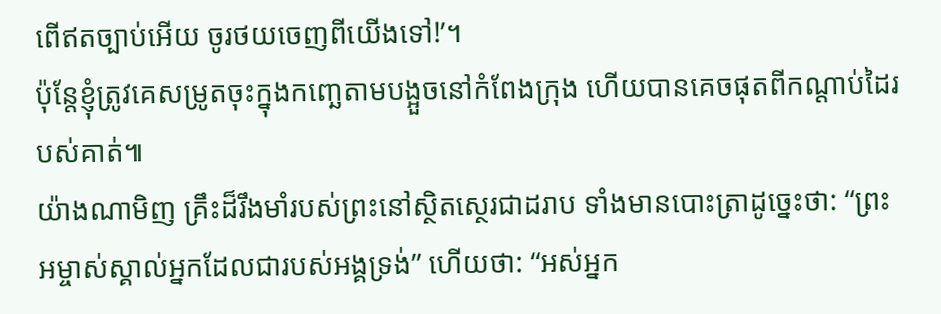ពើឥតច្បាប់អើយ ចូរថយចេញពីយើងទៅ!’។
ប៉ុន្តែខ្ញុំត្រូវគេសម្រូតចុះក្នុងកញ្ឆេតាមបង្អួចនៅកំពែងក្រុង ហើយបានគេចផុតពីកណ្ដាប់ដៃរបស់គាត់៕
យ៉ាងណាមិញ គ្រឹះដ៏រឹងមាំរបស់ព្រះនៅស្ថិតស្ថេរជាដរាប ទាំងមានបោះត្រាដូច្នេះថា: “ព្រះអម្ចាស់ស្គាល់អ្នកដែលជារបស់អង្គទ្រង់” ហើយថា: “អស់អ្នក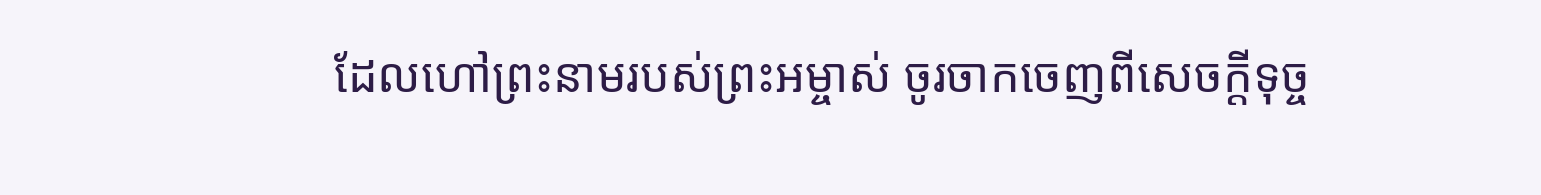ដែលហៅព្រះនាមរបស់ព្រះអម្ចាស់ ចូរចាកចេញពីសេចក្ដីទុច្ច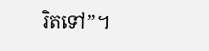រិតទៅ”។